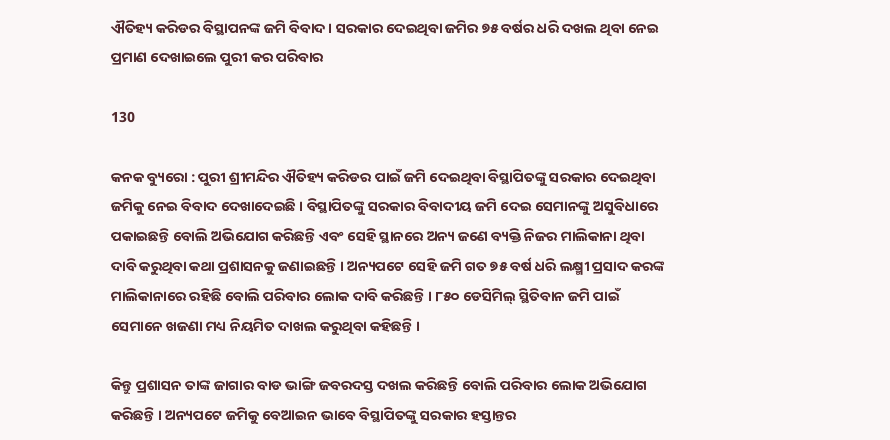ଐତିହ୍ୟ କରିଡର ବିସ୍ଥାପନଙ୍କ ଜମି ବିବାଦ । ସରକାର ଦେଇଥିବା ଜମିର ୭୫ ବର୍ଷର ଧରି ଦଖଲ ଥିବା ନେଇ ପ୍ରମାଣ ଦେଖାଇଲେ ପୁରୀ କର ପରିବାର

130

କନକ ବ୍ୟୁରୋ : ପୁରୀ ଶ୍ରୀମନ୍ଦିର ଐତିହ୍ୟ କରିଡର ପାଇଁ ଜମି ଦେଇଥିବା ବିସ୍ଥାପିତଙ୍କୁ ସରକାର ଦେଇଥିବା ଜମିକୁ ନେଇ ବିବାଦ ଦେଖାଦେଇଛି । ବିସ୍ଥାପିତଙ୍କୁ ସରକାର ବିବାଦୀୟ ଜମି ଦେଇ ସେମାନଙ୍କୁ ଅସୁବିଧାରେ ପକାଇଛନ୍ତି ବୋଲି ଅଭିଯୋଗ କରିଛନ୍ତି ଏବଂ ସେହି ସ୍ଥାନରେ ଅନ୍ୟ ଜଣେ ବ୍ୟକ୍ତି ନିଜର ମାଲିକାନା ଥିବା ଦାବି କରୁଥିବା କଥା ପ୍ରଶାସନକୁ ଜଣାଇଛନ୍ତି । ଅନ୍ୟପଟେ ସେହି ଜମି ଗତ ୭୫ ବର୍ଷ ଧରି ଲକ୍ଷ୍ମୀ ପ୍ରସାଦ କରଙ୍କ ମାଲିକାନାରେ ରହିଛି ବୋଲି ପରିବାର ଲୋକ ଦାବି କରିଛନ୍ତି । ୮୫୦ ଡେସିମିଲ୍ ସ୍ଥିତିବାନ ଜମି ପାଇଁ ସେମାନେ ଖଜଣା ମଧ୍ୟ ନିୟମିତ ଦାଖଲ କରୁଥିବା କହିଛନ୍ତି ।

କିନ୍ତୁ ପ୍ରଶାସନ ତାଙ୍କ ଜାଗାର ବାଡ ଭାଙ୍ଗି ଜବରଦସ୍ତ ଦଖଲ କରିଛନ୍ତି ବୋଲି ପରିବାର ଲୋକ ଅଭିଯୋଗ କରିଛନ୍ତି । ଅନ୍ୟପଟେ ଜମିକୁ ବେଆଇନ ଭାବେ ବିସ୍ଥାପିତଙ୍କୁ ସରକାର ହସ୍ତାନ୍ତର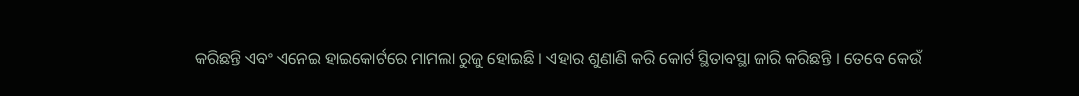କରିଛନ୍ତି ଏବଂ ଏନେଇ ହାଇକୋର୍ଟରେ ମାମଲା ରୁଜୁ ହୋଇଛି । ଏହାର ଶୁଣାଣି କରି କୋର୍ଟ ସ୍ଥିତାବସ୍ଥା ଜାରି କରିଛନ୍ତି । ତେବେ କେଉଁ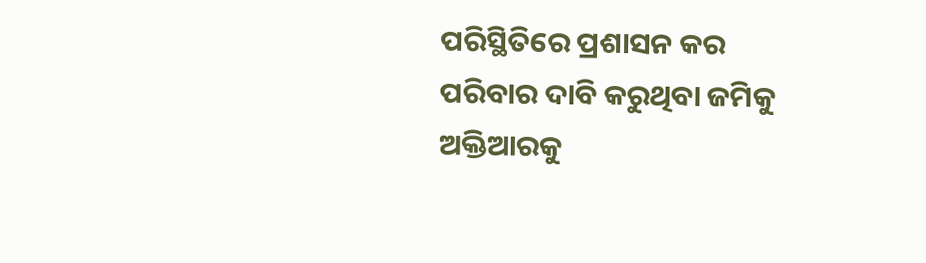ପରିସ୍ଥିତିରେ ପ୍ରଶାସନ କର ପରିବାର ଦାବି କରୁଥିବା ଜମିକୁ ଅକ୍ତିଆରକୁ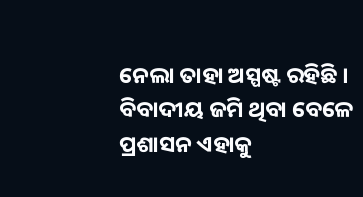ନେଲା ତାହା ଅସ୍ପଷ୍ଟ ରହିଛି । ବିବାଦୀୟ ଜମି ଥିବା ବେଳେ ପ୍ରଶାସନ ଏହାକୁ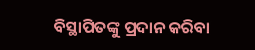ବିସ୍ଥାପିତଙ୍କୁ ପ୍ରଦାନ କରିବା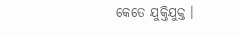କେତେ ଯୁକ୍ତିଯୁକ୍ତ ।